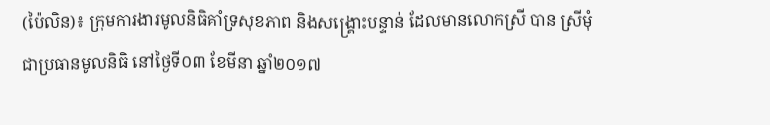(ប៉ៃលិន)៖ ក្រុមការងារមូលនិធិគាំទ្រសុខភាព និងសង្រ្គោះបន្ទាន់ ដែលមានលោកស្រី បាន ស្រីមុំ ជាប្រធានមូលនិធិ នៅថ្ងៃទី០៣ ខែមីនា ឆ្នាំ២០១៧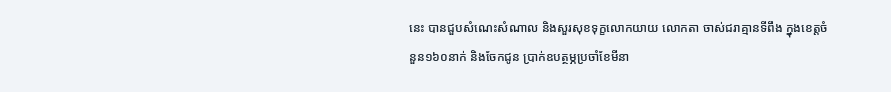នេះ បានជួបសំណេះសំណាល និងសួរសុខទុក្ខលោកយាយ លោកតា ចាស់ជរាគ្មានទីពឹង ក្នុងខេត្តចំនួន១៦០នាក់ និងចែកជូន ប្រាក់ឧបត្ថម្ភប្រចាំខែមីនា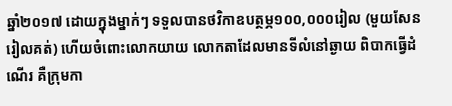ឆ្នាំ២០១៧ ដោយក្នុងម្នាក់ៗ ទទួលបានថវិកាឧបត្ថម្ភ១០០,០០០រៀល (មួយសែនរៀលគត់) ហើយចំពោះលោកយាយ លោកតាដែលមានទីលំនៅឆ្ងាយ ពិបាកធ្វើដំណើរ គឺក្រុមកា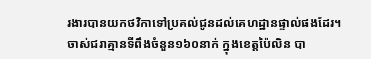រងារបានយកថវិកាទៅប្រគល់ជូនដល់គេហដ្ឋានផ្ទាល់ផងដែរ។
ចាស់ជរាគ្មានទីពឹងចំនួន១៦០នាក់ ក្នុងខេត្តប៉ៃលិន បា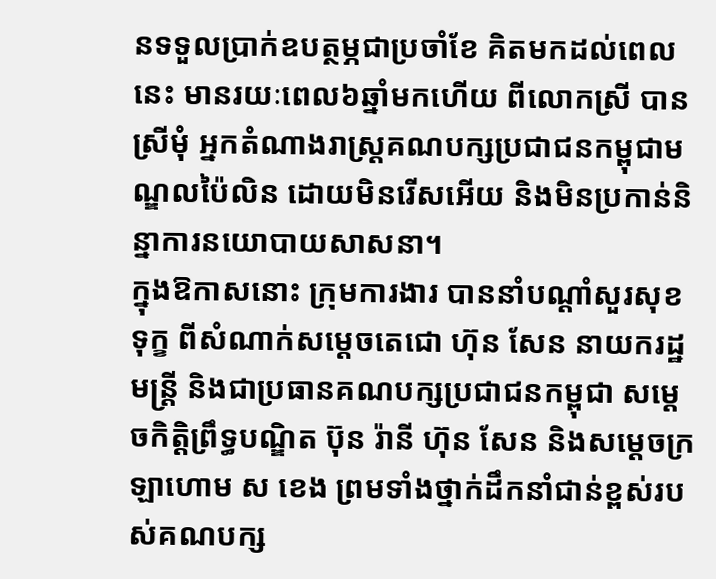នទទួលប្រាក់ឧបត្ថម្ភជាប្រចាំខែ គិតមកដល់ពេលនេះ មានរយៈពេល៦ឆ្នាំមកហើយ ពីលោកស្រី បាន ស្រីមុំ អ្នកតំណាងរាស្រ្តគណបក្សប្រជាជនកម្ពុជាមណ្ឌលប៉ៃលិន ដោយមិនរើសអើយ និងមិនប្រកាន់និន្នាការនយោបាយសាសនា។
ក្នុងឱកាសនោះ ក្រុមការងារ បាននាំបណ្តាំសួរសុខទុក្ខ ពីសំណាក់សម្តេចតេជោ ហ៊ុន សែន នាយករដ្ឋមន្ត្រី និងជាប្រធានគណបក្សប្រជាជនកម្ពុជា សម្តេចកិត្តិព្រឹទ្ធបណ្ឌិត ប៊ុន រ៉ានី ហ៊ុន សែន និងសម្តេចក្រឡាហោម ស ខេង ព្រមទាំងថ្នាក់ដឹកនាំជាន់ខ្ពស់របស់គណបក្ស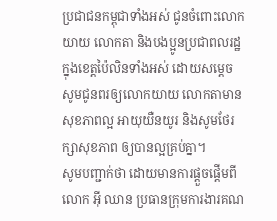ប្រជាជនកម្ពុជាទាំងអស់ ជូនចំពោះលោកយាយ លោកតា និងបងប្អូនប្រជាពលរដ្ឋ ក្នុងខេត្តប៉ៃលិនទាំងអស់ ដោយសម្តេច សូមជូនពរឲ្យលោកយាយ លោកតាមានសុខភាពល្អ អាយុយឺនយូរ និងសូមថែរក្សាសុខភាព ឲ្យបានល្អគ្រប់គ្នា។
សូមបញ្ជាក់ថា ដោយមានការផ្តួចផ្តើមពី លោក អ៊ី ឈាន ប្រធានក្រុមការងារគណ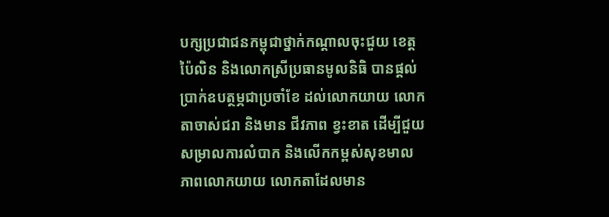បក្សប្រជាជនកម្ពុជាថ្នាក់កណ្តាលចុះជួយ ខេត្តប៉ៃលិន និងលោកស្រីប្រធានមូលនិធិ បានផ្តល់ប្រាក់ឧបត្ថម្ភជាប្រចាំខែ ដល់លោកយាយ លោកតាចាស់ជរា និងមាន ជីវភាព ខ្វះខាត ដើម្បីជួយសម្រាលការលំបាក និងលើកកម្ពស់សុខមាលភាពលោកយាយ លោកតាដែលមាន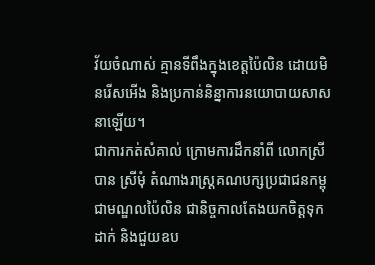វ័យចំណាស់ គ្មានទីពឹងក្នុងខេត្តប៉ៃលិន ដោយមិនរើសអើង និងប្រកាន់និន្នាការនយោបាយសាសនាឡើយ។
ជាការកត់សំគាល់ ក្រោមការដឹកនាំពី លោកស្រី បាន ស្រីមុំ តំណាងរាស្រ្តគណបក្សប្រជាជនកម្ពុជាមណ្ឌលប៉ៃលិន ជានិច្ចកាលតែងយកចិត្តទុកដាក់ និងជួយឧប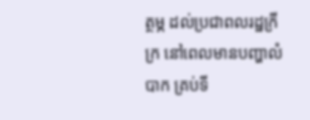ត្ថម្ភ ដល់ប្រជាពលរដ្ឋក្រីក្រ នៅពេលមានបញ្ហាលំបាក គ្រប់ទី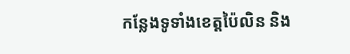កន្លែងទូទាំងខេត្តប៉ៃលិន និង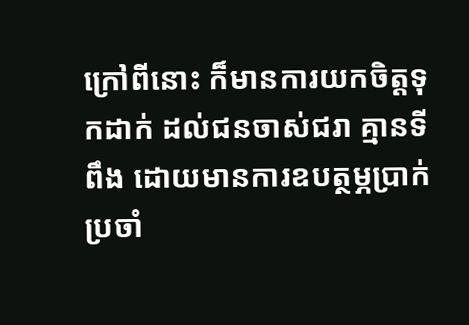ក្រៅពីនោះ ក៏មានការយកចិត្តទុកដាក់ ដល់ជនចាស់ជរា គ្មានទីពឹង ដោយមានការឧបត្ថម្ភប្រាក់ប្រចាំ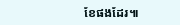ខែផងដែរ៕